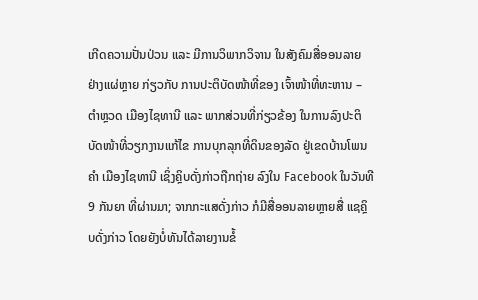ເກີດຄວາມປັ່ນປ່ວນ ແລະ ມີການວິພາກວິຈານ ໃນສັງຄົມສື່ອອນລາຍ ຢ່າງແຜ່ຫຼາຍ ກ່ຽວກັບ ການປະຕິບັດໜ້າທີ່ຂອງ ເຈົ້າໜ້າທີ່ທະຫານ – ຕຳຫຼວດ ເມືອງໄຊທານີ ແລະ ພາກສ່ວນທີ່ກ່ຽວຂ້ອງ ໃນການລົງປະຕິບັດໜ້າທີ່ວຽກງານແກ້ໄຂ ການບຸກລຸກທີ່ດິນຂອງລັດ ຢູ່ເຂດບ້ານໂພນຄຳ ເມືອງໄຊທານີ ເຊິ່ງຄິຼບດັ່ງກ່າວຖືກຖ່າຍ ລົງໃນ Facebook ໃນວັນທີ 9 ກັນຍາ ທີ່ຜ່ານມາ; ຈາກກະແສດັ່ງກ່າວ ກໍມີສື່ອອນລາຍຫຼາຍສື່ ແຊຄິຼບດັ່ງກ່າວ ໂດຍຍັງບໍ່ທັນໄດ້ລາຍງານຂໍ້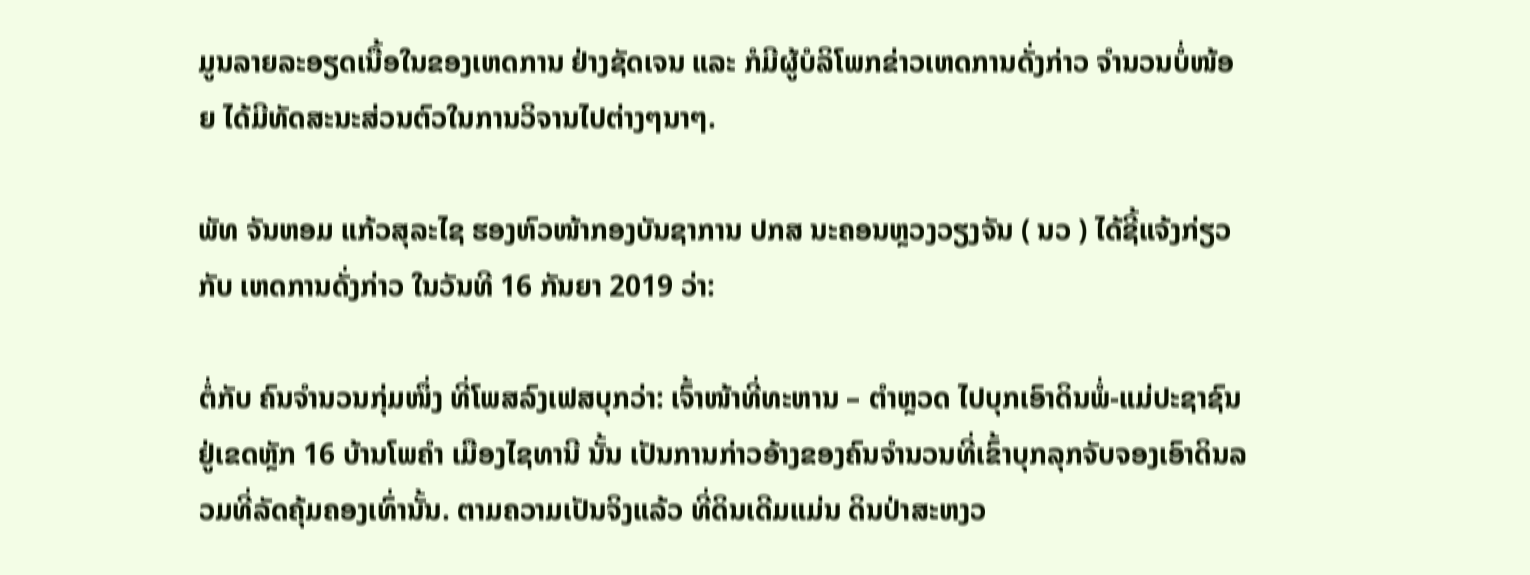ມູນລາຍລະອຽດເນື້ອໃນຂອງເຫດການ ຢ່າງຊັດເຈນ ແລະ ກໍມີຜູ້ບໍລິໂພກຂ່າວເຫດການດັ່ງກ່າວ ຈຳນວນບໍ່ໜ້ອຍ ໄດ້ມີທັດສະນະສ່ວນຕົວໃນການວິຈານໄປຕ່າງໆນາໆ.

ພັທ ຈັນຫອມ ແກ້ວສຸລະໄຊ ຮອງຫົວໜ້າກອງບັນຊາການ ປກສ ນະຄອນຫຼວງວຽງຈັນ ( ນວ ) ໄດ້ຊີ້ແຈ້ງກ່ຽວກັບ ເຫດການດັ່ງກ່າວ ໃນວັນທີ 16 ກັນຍາ 2019 ວ່າ:

ຕໍ່ກັບ ຄົນຈໍານວນກຸ່ມໜຶ່ງ ທີ່ໂພສລົງເຟສບຸກວ່າ: ເຈົ້າໜ້າທີ່ທະຫານ – ຕໍາຫຼວດ ໄປບຸກເອົາດິນພໍ່-ແມ່ປະຊາຊົນ ຢູ່ເຂດຫຼັກ 16 ບ້ານໂພຄໍາ ເມືອງໄຊທານີ ນັ້ນ ເປັນການກ່າວອ້າງຂອງຄົນຈໍານວນທີ່ເຂົ້າບຸກລຸກຈັບຈອງເອົາດິນລວມທີ່ລັດຄຸ້ມຄອງເທົ່ານັ້ນ. ຕາມຄວາມເປັນຈິງແລ້ວ ທີ່ດິນເດີມແມ່ນ ດິນປ່າສະຫງວ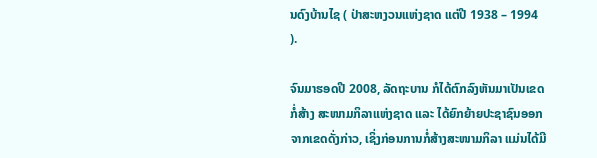ນດົງບ້ານໄຊ ( ປ່າສະຫງວນແຫ່ງຊາດ ແຕ່ປີ 1938 – 1994 ).

ຈົນມາຮອດປີ 2008, ລັດຖະບານ ກໍໄດ້ຕົກລົງຫັນມາເປັນເຂດກໍ່ສ້າງ ສະໜາມກິລາແຫ່ງຊາດ ແລະ ໄດ້ຍົກຍ້າຍປະຊາຊົນອອກຈາກເຂດດັ່ງກ່າວ, ເຊິ່ງກ່ອນການກໍ່ສ້າງສະໜາມກິລາ ແມ່ນໄດ້ມີ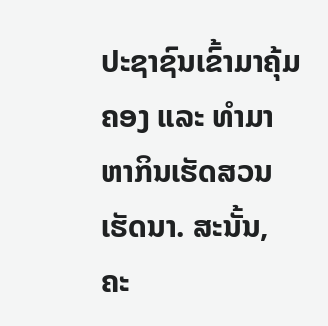ປະຊາຊົນເຂົ້າມາຄຸ້ມຄອງ ແລະ ທໍາມາຫາກິນເຮັດສວນເຮັດນາ. ສະນັ້ນ, ຄະ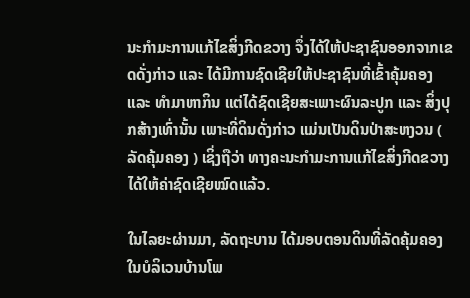ນະກຳມະການແກ້ໄຂສິ່ງກີດຂວາງ ຈຶ່ງໄດ້ໃຫ້ປະຊາຊົນອອກຈາກເຂດດັ່ງກ່າວ ແລະ ໄດ້ມີການຊົດເຊີຍໃຫ້ປະຊາຊົນທີ່ເຂົ້າຄຸ້ມຄອງ ແລະ ທໍາມາຫາກິນ ແຕ່ໄດ້ຊົດເຊີຍສະເພາະຜົນລະປູກ ແລະ ສິ່ງປຸກສ້າງເທົ່ານັ້ນ ເພາະທີ່ດິນດັ່ງກ່າວ ແມ່ນເປັນດິນປ່າສະຫງວນ ( ລັດຄຸ້ມຄອງ ) ເຊິ່ງຖືວ່າ ທາງຄະນະກໍາມະການແກ້ໄຂສິ່ງກີດຂວາງ ໄດ້ໃຫ້ຄ່າຊົດເຊີຍໝົດແລ້ວ.

ໃນໄລຍະຜ່ານມາ, ລັດຖະບານ ໄດ້ມອບຕອນດິນທີ່ລັດຄຸ້ມຄອງ ໃນບໍລິເວນບ້ານໂພ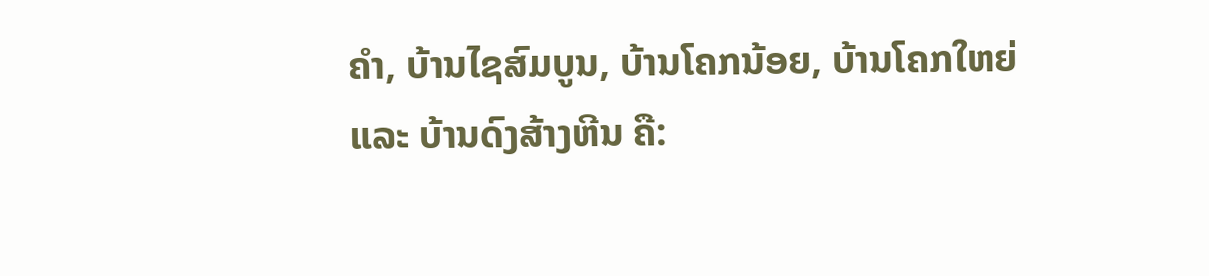ຄໍາ, ບ້ານໄຊສົມບູນ, ບ້ານໂຄກນ້ອຍ, ບ້ານໂຄກໃຫຍ່ ແລະ ບ້ານດົງສ້າງຫີນ ຄື: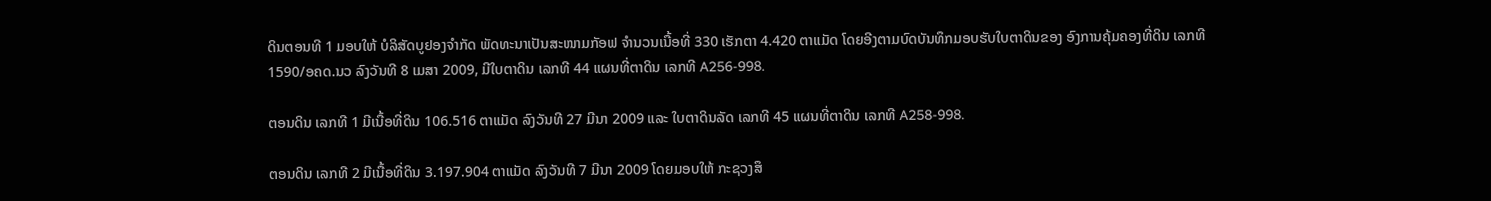ດິນຕອນທີ 1 ມອບໃຫ້ ບໍລິສັດບູຢອງຈໍາກັດ ພັດທະນາເປັນສະໜາມກັອຟ ຈໍານວນເນື້ອທີ່ 330 ເຮັກຕາ 4.420 ຕາແມັດ ໂດຍອີງຕາມບົດບັນທຶກມອບຮັບໃບຕາດິນຂອງ ອົງການຄຸ້ມຄອງທີ່ດິນ ເລກທີ 1590/ອຄດ.ນວ ລົງວັນທີ 8 ເມສາ 2009, ມີໃບຕາດິນ ເລກທີ 44 ແຜນທີ່ຕາດິນ ເລກທີ A256-998.

ຕອນດິນ ເລກທີ 1 ມີເນື້ອທີ່ດິນ 106.516 ຕາແມັດ ລົງວັນທີ 27 ມີນາ 2009 ແລະ ໃບຕາດິນລັດ ເລກທີ 45 ແຜນທີ່ຕາດິນ ເລກທີ A258-998.

ຕອນດິນ ເລກທີ 2 ມີເນື້ອທີ່ດິນ 3.197.904 ຕາແມັດ ລົງວັນທີ 7 ມີນາ 2009 ໂດຍມອບໃຫ້ ກະຊວງສຶ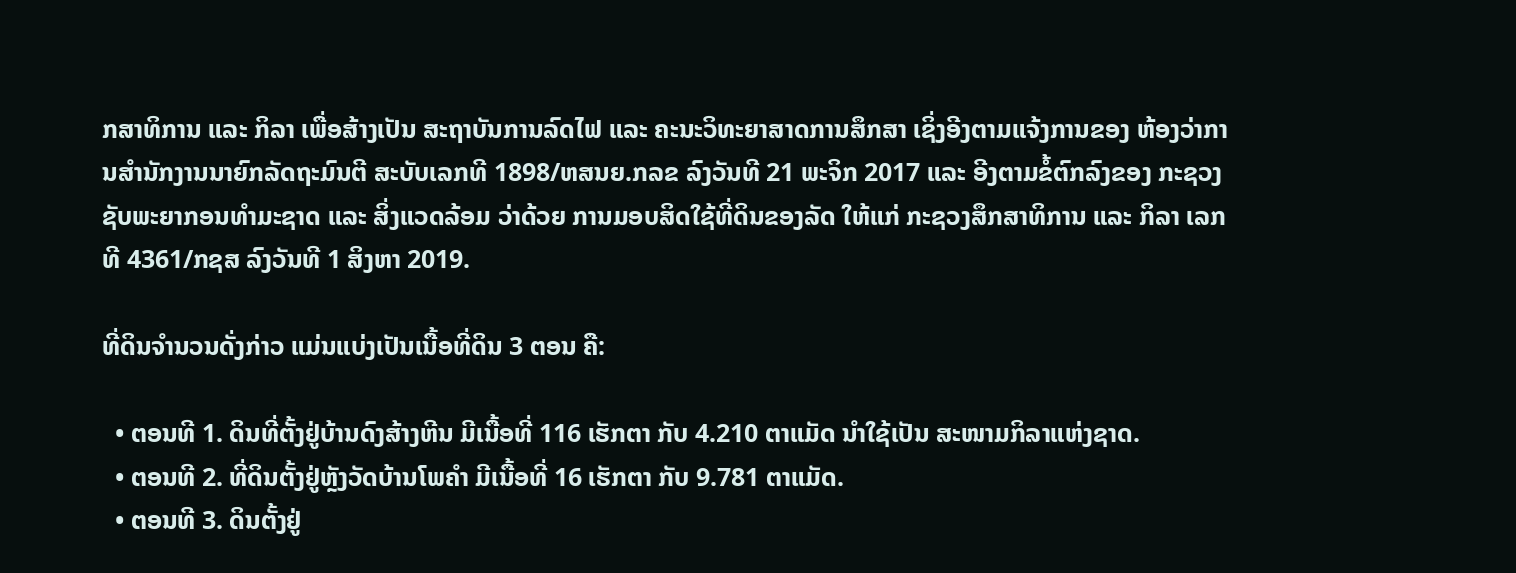ກສາທິການ ແລະ ກິລາ ເພື່ອສ້າງເປັນ ສະຖາບັນການລົດໄຟ ແລະ ຄະນະວິທະຍາສາດການສຶກສາ ເຊິ່ງອີງຕາມແຈ້ງການຂອງ ຫ້ອງວ່າການສໍານັກງານນາຍົກລັດຖະມົນຕີ ສະບັບເລກທີ 1898/ຫສນຍ.ກລຂ ລົງວັນທີ 21 ພະຈິກ 2017 ແລະ ອີງຕາມຂໍ້ຕົກລົງຂອງ ກະຊວງຊັບພະຍາກອນທໍາມະຊາດ ແລະ ສິ່ງແວດລ້ອມ ວ່າດ້ວຍ ການມອບສິດໃຊ້ທີ່ດິນຂອງລັດ ໃຫ້ແກ່ ກະຊວງສຶກສາທິການ ແລະ ກິລາ ເລກທີ 4361/ກຊສ ລົງວັນທີ 1 ສິງຫາ 2019.

ທີ່ດິນຈໍານວນດັ່ງກ່າວ ແມ່ນແບ່ງເປັນເນື້ອທີ່ດິນ 3 ຕອນ ຄື:

  • ຕອນທີ 1. ດິນທີ່ຕັ້ງຢູ່ບ້ານດົງສ້າງຫີນ ມີເນື້ອທີ່ 116 ເຮັກຕາ ກັບ 4.210 ຕາແມັດ ນໍາໃຊ້ເປັນ ສະໜາມກິລາແຫ່ງຊາດ.
  • ຕອນທີ 2. ທີ່ດິນຕັ້ງຢູ່ຫຼັງວັດບ້ານໂພຄໍາ ມີເນື້ອທີ່ 16 ເຮັກຕາ ກັບ 9.781 ຕາແມັດ.
  • ຕອນທີ 3. ດິນຕັ້ງຢູ່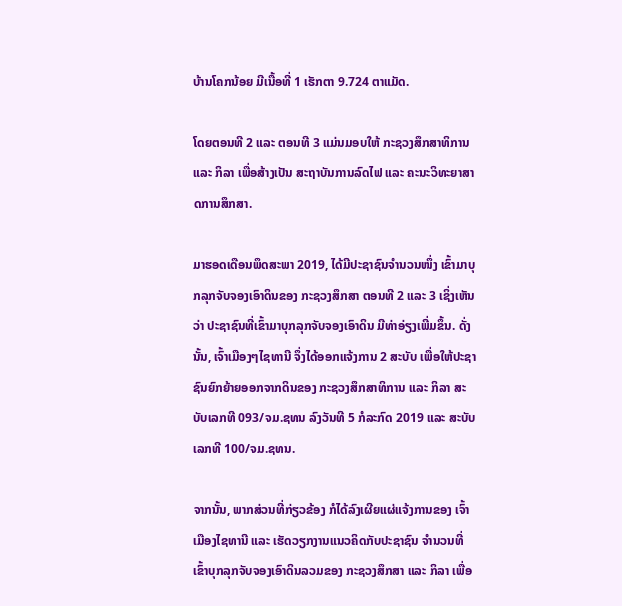ບ້ານໂຄກນ້ອຍ ມີເນື້ອທີ່ 1 ເຮັກຕາ 9.724 ຕາແມັດ.

ໂດຍຕອນທີ 2 ແລະ ຕອນທີ 3 ແມ່ນມອບໃຫ້ ກະຊວງສຶກສາທິການ ແລະ ກິລາ ເພື່ອສ້າງເປັນ ສະຖາບັນການລົດໄຟ ແລະ ຄະນະວິທະຍາສາດການສຶກສາ.

ມາຮອດເດືອນພຶດສະພາ 2019, ໄດ້ມີປະຊາຊົນຈໍານວນໜຶ່ງ ເຂົ້າມາບຸກລຸກຈັບຈອງເອົາດິນຂອງ ກະຊວງສຶກສາ ຕອນທີ 2 ແລະ 3 ເຊິ່ງເຫັນວ່າ ປະຊາຊົນທີ່ເຂົ້າມາບຸກລຸກຈັບຈອງເອົາດິນ ມີທ່າອ່ຽງເພີ່ມຂຶ້ນ. ດັ່ງນັ້ນ, ເຈົ້າເມືອງໆໄຊທານີ ຈຶ່ງໄດ້ອອກແຈ້ງການ 2 ສະບັບ ເພື່ອໃຫ້ປະຊາຊົນຍົກຍ້າຍອອກຈາກດິນຂອງ ກະຊວງສຶກສາທິການ ແລະ ກິລາ ສະບັບເລກທີ 093/ຈມ.ຊທນ ລົງວັນທີ 5 ກໍລະກົດ 2019 ແລະ ສະບັບເລກທີ 100/ຈມ.ຊທນ.

ຈາກນັ້ນ, ພາກສ່ວນທີ່ກ່ຽວຂ້ອງ ກໍໄດ້ລົງເຜີຍແຜ່ແຈ້ງການຂອງ ເຈົ້າເມືອງໄຊທານີ ແລະ ເຮັດວຽກງານແນວຄິດກັບປະຊາຊົນ ຈໍານວນທີ່ເຂົ້າບຸກລຸກຈັບຈອງເອົາດິນລວມຂອງ ກະຊວງສຶກສາ ແລະ ກິລາ ເພື່ອ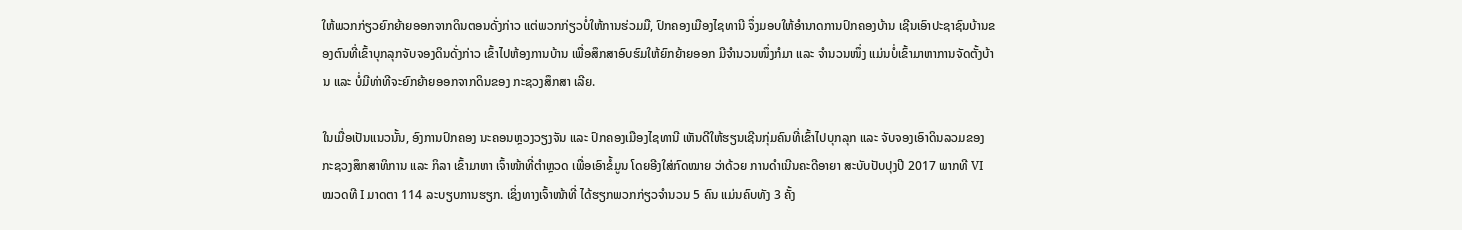ໃຫ້ພວກກ່ຽວຍົກຍ້າຍອອກຈາກດິນຕອນດັ່ງກ່າວ ແຕ່ພວກກ່ຽວບໍ່ໃຫ້ການຮ່ວມມື, ປົກຄອງເມືອງໄຊທານີ ຈຶ່ງມອບໃຫ້ອໍານາດການປົກຄອງບ້ານ ເຊີນເອົາປະຊາຊົນບ້ານຂອງຕົນທີ່ເຂົ້າບຸກລຸກຈັບຈອງດິນດັ່ງກ່າວ ເຂົ້າໄປຫ້ອງການບ້ານ ເພື່ອສຶກສາອົບຮົມໃຫ້ຍົກຍ້າຍອອກ ມີຈໍານວນໜຶ່ງກໍມາ ແລະ ຈໍານວນໜຶ່ງ ແມ່ນບໍ່ເຂົ້າມາຫາການຈັດຕັ້ງບ້ານ ແລະ ບໍ່ມີທ່າທີຈະຍົກຍ້າຍອອກຈາກດິນຂອງ ກະຊວງສຶກສາ ເລີຍ.

ໃນເມື່ອເປັນແນວນັ້ນ, ອົງການປົກຄອງ ນະຄອນຫຼວງວຽງຈັນ ແລະ ປົກຄອງເມືອງໄຊທານີ ເຫັນດີໃຫ້ຮຽນເຊີນກຸ່ມຄົນທີ່ເຂົ້າໄປບຸກລຸກ ແລະ ຈັບຈອງເອົາດິນລວມຂອງ ກະຊວງສຶກສາທິການ ແລະ ກິລາ ເຂົ້າມາຫາ ເຈົ້າໜ້າທີ່ຕໍາຫຼວດ ເພື່ອເອົາຂໍ້ມູນ ໂດຍອີງໃສ່ກົດໝາຍ ວ່າດ້ວຍ ການດໍາເນີນຄະດີອາຍາ ສະບັບປັບປຸງປີ 2017 ພາກທີ VI ໝວດທີ I ມາດຕາ 114 ລະບຽບການຮຽກ. ເຊິ່ງທາງເຈົ້າໜ້າທີ່ ໄດ້ຮຽກພວກກ່ຽວຈໍານວນ 5 ຄົນ ແມ່ນຄົບທັງ 3 ຄັ້ງ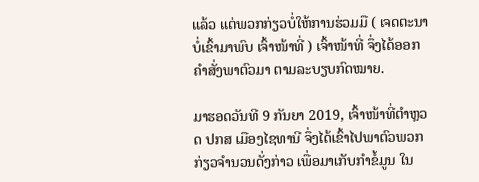ແລ້ວ ແຕ່ພວກກ່ຽວບໍ່ໃຫ້ການຮ່ວມມື ( ເຈດຕະນາບໍ່ເຂົ້າມາພົບ ເຈົ້າໜ້າທີ່ ) ເຈົ້າໜ້າທີ່ ຈຶ່ງໄດ້ອອກຄໍາສັ່ງພາຕົວມາ ຕາມລະບຽບກົດໝາຍ.

ມາຮອດວັນທີ 9 ກັນຍາ 2019, ເຈົ້າໜ້າທີ່ຕໍາຫຼວດ ປກສ ເມືອງໄຊທານີ ຈຶ່ງໄດ້ເຂົ້າໄປພາຕົວພວກກ່ຽວຈໍານວນດັ່ງກ່າວ ເພື່ອມາເກັບກໍາຂໍ້ມູນ ໃນ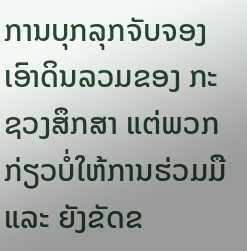ການບຸກລຸກຈັບຈອງເອົາດິນລວມຂອງ ກະຊວງສຶກສາ ແຕ່ພວກກ່ຽວບໍ່ໃຫ້ການຮ່ວມມື ແລະ ຍັງຂັດຂ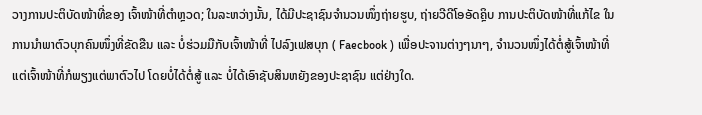ວາງການປະຕິບັດໜ້າທີ່ຂອງ ເຈົ້າໜ້າທີ່ຕໍາຫຼວດ; ໃນລະຫວ່າງນັ້ນ, ໄດ້ມີປະຊາຊົນຈໍານວນໜຶ່ງຖ່າຍຮູບ, ຖ່າຍວີດີໂອອັດຄຼິບ ການປະຕິບັດໜ້າທີ່ແກ້ໄຂ ໃນການນຳພາຕົວບຸກຄົນໜຶ່ງທີ່ຂັດຂືນ ແລະ ບໍ່ຮ່ວມມືກັບເຈົ້າໜ້າທີ່ ໄປລົງເຟສບຸກ ( Faecbook ) ເພື່ອປະຈານຕ່າງໆນາໆ, ຈໍານວນໜຶ່ງໄດ້ຕໍ່ສູ້ເຈົ້າໜ້າທີ່ ແຕ່ເຈົ້າໜ້າທີ່ກໍພຽງແຕ່ພາຕົວໄປ ໂດຍບໍ່ໄດ້ຕໍ່ສູ້ ແລະ ບໍ່ໄດ້ເອົາຊັບສິນຫຍັງຂອງປະຊາຊົນ ແຕ່ຢ່າງໃດ.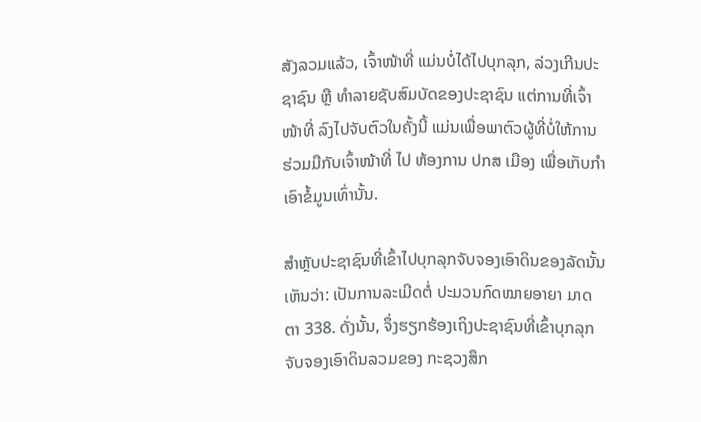ສັງລວມແລ້ວ, ເຈົ້າໜ້າທີ່ ແມ່ນບໍ່ໄດ້ໄປບຸກລຸກ, ລ່ວງເກີນປະຊາຊົນ ຫຼື ທໍາລາຍຊັບສົມບັດຂອງປະຊາຊົນ ແຕ່ການທີ່ເຈົ້າໜ້າທີ່ ລົງໄປຈັບຕົວໃນຄັ້ງນີ້ ແມ່ນເພື່ອພາຕົວຜູ້ທີ່ບໍ່ໃຫ້ການຮ່ວມມືກັບເຈົ້າໜ້າທີ່ ໄປ ຫ້ອງການ ປກສ ເມືອງ ເພື່ອເກັບກໍາເອົາຂໍ້ມູນເທົ່ານັ້ນ.

ສຳຫຼັບປະຊາຊົນທີ່ເຂົ້າໄປບຸກລຸກຈັບຈອງເອົາດິນຂອງລັດນັ້ນ ເຫັນວ່າ: ເປັນການລະເມີດຕໍ່ ປະມວນກົດໝາຍອາຍາ ມາດຕາ 338. ດັ່ງນັ້ນ, ຈຶ່ງຮຽກຮ້ອງເຖິງປະຊາຊົນທີ່ເຂົ້າບຸກລຸກຈັບຈອງເອົາດິນລວມຂອງ ກະຊວງສຶກ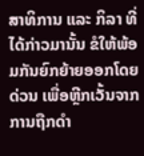ສາທິການ ແລະ ກິລາ ທີ່ໄດ້ກ່າວມານັ້ນ ຂໍໃຫ້ພ້ອມກັນຍົກຍ້າຍອອກໂດຍດ່ວນ ເພື່ອຫຼີກເວັ້ນຈາກການຖືກດໍາ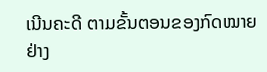ເນີນຄະດີ ຕາມຂັ້ນຕອນຂອງກົດໝາຍ ຢ່າງ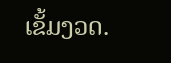ເຂັ້ມງວດ.